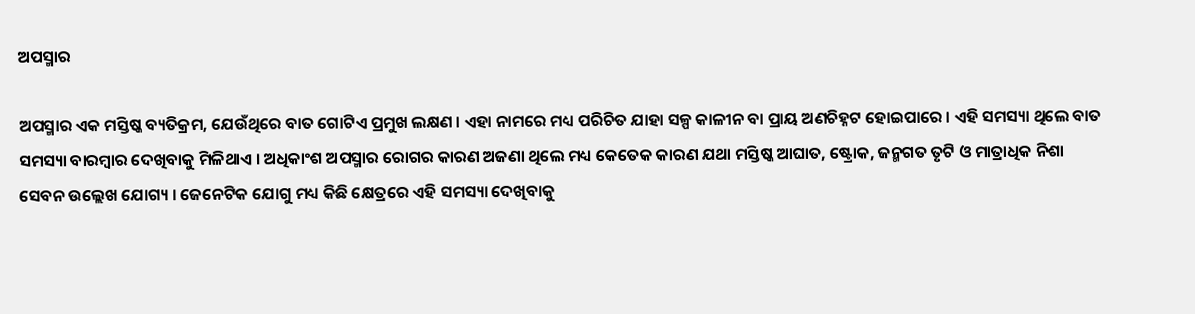ଅପସ୍ମାର

ଅପସ୍ମାର ଏକ ମସ୍ତିଷ୍କ ବ୍ୟତିକ୍ରମ, ଯେଉଁଥିରେ ବାତ ଗୋଟିଏ ପ୍ରମୁଖ ଲକ୍ଷଣ । ଏହା ନାମରେ ମଧ୍ୟ ପରିଚିତ ଯାହା ସଳ୍ପ କାଳୀନ ବା ପ୍ରାୟ ଅଣଚିହ୍ନଟ ହୋଇପାରେ । ଏହି ସମସ୍ୟା ଥିଲେ ବାତ ସମସ୍ୟା ବାରମ୍ବାର ଦେଖିବାକୁ ମିଳିଥାଏ । ଅଧିକାଂଶ ଅପସ୍ମାର ରୋଗର କାରଣ ଅଜଣା ଥିଲେ ମଧ୍ୟ କେତେକ କାରଣ ଯଥା ମସ୍ତିଷ୍କ ଆଘାତ, ଷ୍ଟ୍ରୋକ, ଜନ୍ମଗତ ତୃଟି ଓ ମାତ୍ରାଧିକ ନିଶା ସେବନ ଉଲ୍ଲେଖ ଯୋଗ୍ୟ । ଜେନେଟିକ ଯୋଗୁ ମଧ୍ୟ କିଛି କ୍ଷେତ୍ରରେ ଏହି ସମସ୍ୟା ଦେଖିବାକୁ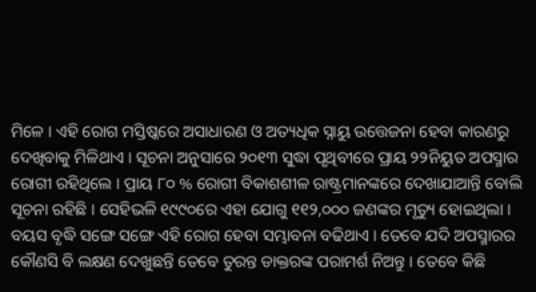ମିଳେ । ଏହି ରୋଗ ମସ୍ତିଷ୍କରେ ଅସାଧାରଣ ଓ ଅତ୍ୟଧିକ ସ୍ନାୟୁ ଉତ୍ତେଜନା ହେବା କାରଣରୁ ଦେଖିବାକୁ ମିଳିଥାଏ । ସୂଚନା ଅନୁସାରେ ୨୦୧୩ ସୁଦ୍ଧା ପୃଥିବୀରେ ପ୍ରାୟ ୨୨ନିୟୁତ ଅପସ୍ମାର ରୋଗୀ ରହିଥିଲେ । ପ୍ରାୟ ୮୦ % ରୋଗୀ ବିକାଶଶୀଳ ରାଷ୍ଟ୍ରମାନଙ୍କରେ ଦେଖାଯାଆନ୍ତି ବୋଲି ସୂଚନା ରହିଛି । ସେହିଭଳି ୧୯୯୦ରେ ଏହା ଯୋଗୁ ୧୧୨,୦୦୦ ଜଣଙ୍କର ମୃତ୍ୟୁ ହୋଇଥିଲା । ବୟସ ବୃଦ୍ଧି ସଙ୍ଗେ ସଙ୍ଗେ ଏହି ରୋଗ ହେବା ସମ୍ଭାବନା ବଢିଥାଏ । ତେବେ ଯଦି ଅପସ୍ମାରର କୌଣସି ବି ଲକ୍ଷଣ ଦେଖୁଛନ୍ତି ତେବେ ତୁରନ୍ତ ଡାକ୍ତରଙ୍କ ପରାମର୍ଶ ନିଅନ୍ତୁ । ତେବେ କିଛି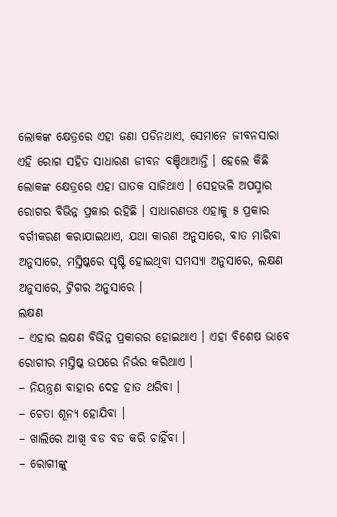ଲୋକଙ୍କ କ୍ଷେତ୍ରରେ ଏହା ଜଣା ପଡିନଥାଏ, ସେମାନେ ଜୀବନସାରା ଏହି ରୋଗ ସହିତ ସାଧାରଣ ଜୀବନ ବଞ୍ଚିଥାଆନ୍ତି । ହେଲେ କିଛି ଲୋକଙ୍କ କ୍ଷେତ୍ରରେ ଏହା ଘାତକ ସାଜିଥାଏ । ସେହଭଳି ଅପସ୍ମାର ରୋଗର ବିଭିନ୍ନ ପ୍ରକାର ରହିଛି । ସାଧାରଣତଃ ଏହାକୁ ୫ ପ୍ରକାର ବର୍ଗୀକରଣ କରାଯାଇଥାଏ, ଯଥା କାରଣ ଅନୁସାରେ, ବାତ ମାରିବା ଅନୁସାରେ, ମସ୍ତିଷ୍କରେ ସୃଷ୍ଟି ହୋଇଥିବା ସମସ୍ୟା ଅନୁସାରେ, ଲକ୍ଷଣ ଅନୁସାରେ, ଟ୍ରିଗର ଅନୁସାରେ ।
ଲକ୍ଷଣ
– ଏହାର ଲକ୍ଷଣ ବିଭିନ୍ନ ପ୍ରକାରର ହୋଇଥାଏ । ଏହା ବିଶେଷ ଭାବେ ରୋଗୀର ମସ୍ତିଷ୍କ ଉପରେ ନିର୍ଭର କରିଥାଏ ।
– ନିୟନ୍ତ୍ରଣ ବାହାର ଦେହ ହାତ ଥରିବା ।
– ଚେତା ଶୂନ୍ୟ ହୋଯିବା ।
– ଖାଲିରେ ଆଖି ବଡ ବଡ କରି ଚାହିଁବା ।
– ରୋଗୀଙ୍କୁ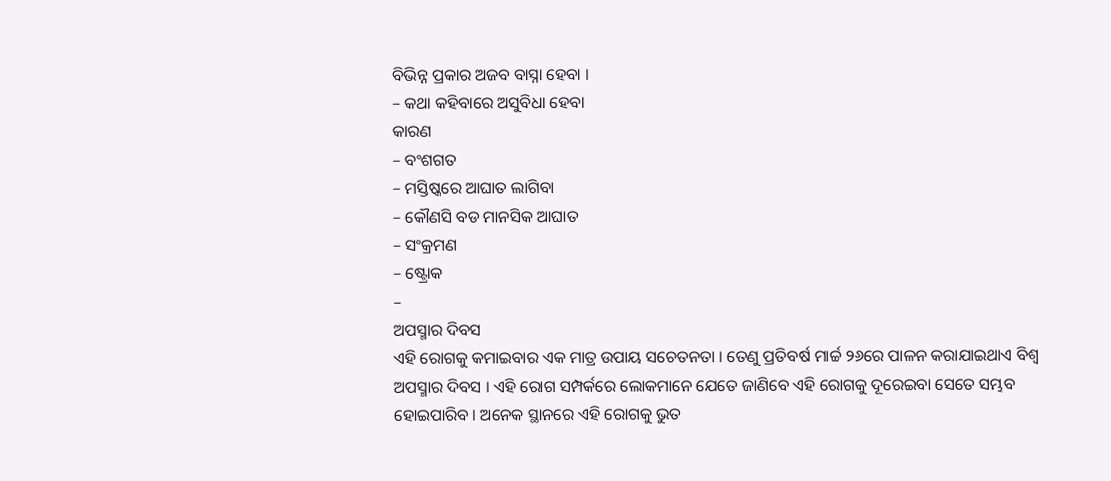ବିଭିନ୍ନ ପ୍ରକାର ଅଜବ ବାସ୍ନା ହେବା ।
– କଥା କହିବାରେ ଅସୁବିଧା ହେବା
କାରଣ
– ବଂଶଗତ
– ମସ୍ତିଷ୍କରେ ଆଘାତ ଲାଗିବା
– କୌଣସି ବଡ ମାନସିକ ଆଘାତ
– ସଂକ୍ରମଣ
– ଷ୍ଟ୍ରୋକ
–
ଅପସ୍ମାର ଦିବସ
ଏହି ରୋଗକୁ କମାଇବାର ଏକ ମାତ୍ର ଉପାୟ ସଚେତନତା । ତେଣୁ ପ୍ରତିବର୍ଷ ମାର୍ଚ୍ଚ ୨୬ରେ ପାଳନ କରାଯାଇଥାଏ ବିଶ୍ୱ ଅପସ୍ମାର ଦିବସ । ଏହି ରୋଗ ସମ୍ପର୍କରେ ଲୋକମାନେ ଯେତେ ଜାଣିବେ ଏହି ରୋଗକୁ ଦୂରେଇବା ସେତେ ସମ୍ଭବ ହୋଇପାରିବ । ଅନେକ ସ୍ଥାନରେ ଏହି ରୋଗକୁ ଭୁତ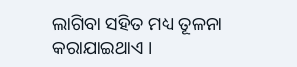ଲାଗିବା ସହିତ ମଧ୍ୟ ତୂଳନା କରାଯାଇଥାଏ ।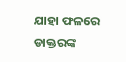ଯାହା ଫଳରେ ଡାକ୍ତରଙ୍କ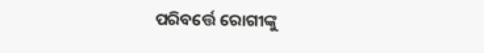ପରିବର୍ତ୍ତେ ରୋଗୀଙ୍କୁ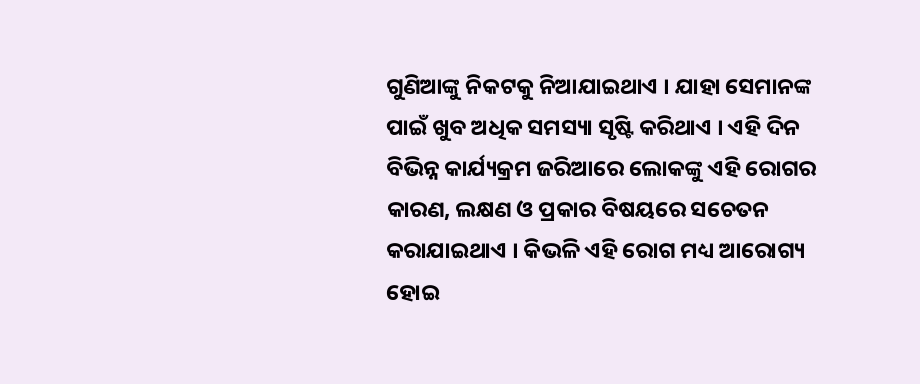ଗୁଣିଆଙ୍କୁ ନିକଟକୁ ନିଆଯାଇଥାଏ । ଯାହା ସେମାନଙ୍କ ପାଇଁ ଖୁବ ଅଧିକ ସମସ୍ୟା ସୃଷ୍ଟି କରିଥାଏ । ଏହି ଦିନ ବିଭିନ୍ନ କାର୍ଯ୍ୟକ୍ରମ ଜରିଆରେ ଲୋକଙ୍କୁ ଏହି ରୋଗର କାରଣ, ଲକ୍ଷଣ ଓ ପ୍ରକାର ବିଷୟରେ ସଚେତନ କରାଯାଇଥାଏ । କିଭଳି ଏହି ରୋଗ ମଧ୍ୟ ଆରୋଗ୍ୟ ହୋଇ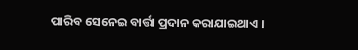ପାରିବ ସେନେଇ ବାର୍ତ୍ତା ପ୍ରଦାନ କରାଯାଇଥାଏ ।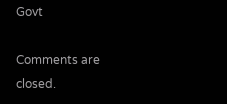Govt

Comments are closed.